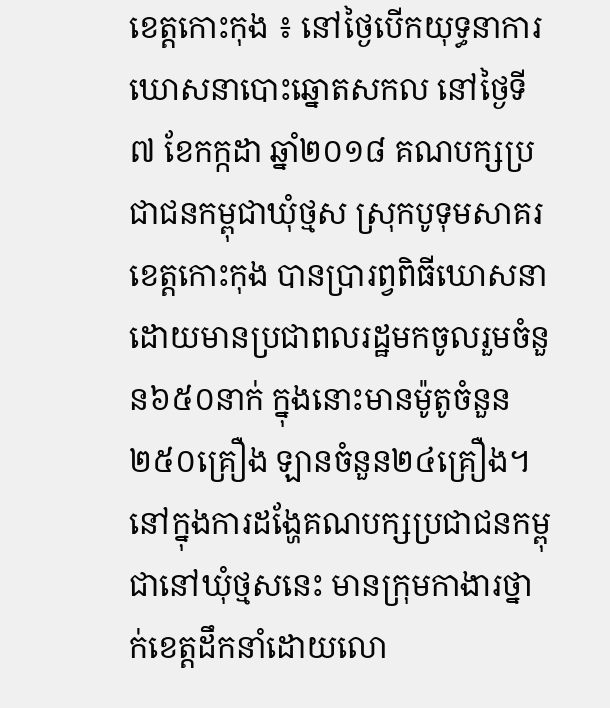ខេត្តកោះកុង ៖ នៅថ្ងៃបើកយុទ្ធនាការឃោសនាបោះឆ្នោតសកល នៅថ្ងៃទី៧ ខែកក្កដា ឆ្នាំ២០១៨ គណបក្សប្រជាជនកម្ពុជាឃុំថ្មស ស្រុកបូទុមសាគរ ខេត្តកោះកុង បានប្រារព្វពិធីឃោសនា ដោយមានប្រជាពលរដ្ឋមកចូលរួមចំនួន៦៥០នាក់ ក្នុងនោះមានម៉ូតូចំនួន២៥០គ្រឿង ឡានចំនួន២៤គ្រឿង។ នៅក្នុងការដង្ហែគណបក្សប្រជាជនកម្ពុជានៅឃុំថ្មសនេះ មានក្រុមកាងារថ្នាក់ខេត្តដឹកនាំដោយលោ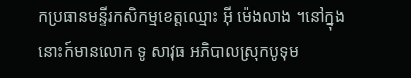កប្រធានមន្ទីរកសិកម្មខេត្តឈ្មោះ អ៊ី ម៉េងលាង ។នៅក្នុងនោះក៍មានលោក ទូ សាវុធ អភិបាលស្រុកបូទុម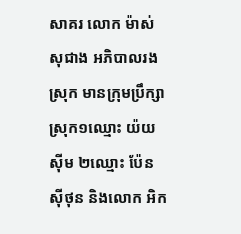សាគរ លោក ម៉ាស់ សុជាង អភិបាលរងស្រុក មានក្រុមប្រឹក្សាស្រុក១ឈ្មោះ យ៉យស៊ីម ២ឈ្មោះ ប៉ែន ស៊ីថុន និងលោក អិក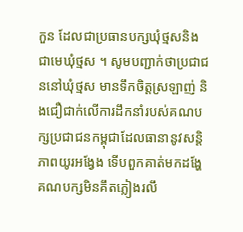កួន ដែលជាប្រធានបក្សឃុំថ្មសនិងជាមេឃុំថ្មស ។ សូមបញ្ជាក់ថាប្រជាជននៅឃុំថ្មស មានទឹកចិត្តស្រឡាញ់ និងជឿជាក់លើការដឹកនាំរបស់គណបក្សប្រជាជនកម្ពុជាដែលធានានូវសន្តិភាពយូរអង្វែង ទើបពួកគាត់មកដង្ហែ គណបក្សមិនគឹតភ្លៀងរលឹ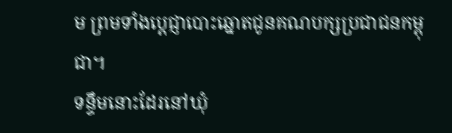ម ព្រមទាំងប្តេជ្ញាបោះឆ្នោតជូនគណបក្សប្រជាជនកម្ពុជា។
ទន្ទឹមនោះដែរនៅឃុំ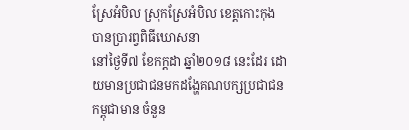ស្រែអំបិល ស្រុកស្រែអំបិល ខេត្តកោះកុង បានប្រារព្វពិធីឃោសនា
នៅថ្ងៃទី៧ ខែកក្ដដា ឆ្នាំ២០១៨ នេះដែរ ដោយមានប្រជាជនមកដង្ហែគណបក្សប្រជាជនកម្ពុជាមាន ចំនួន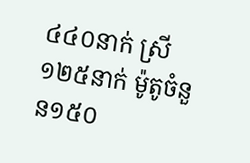៤៤០នាក់ ស្រី១២៥នាក់ ម៉ូតូចំនួន១៥០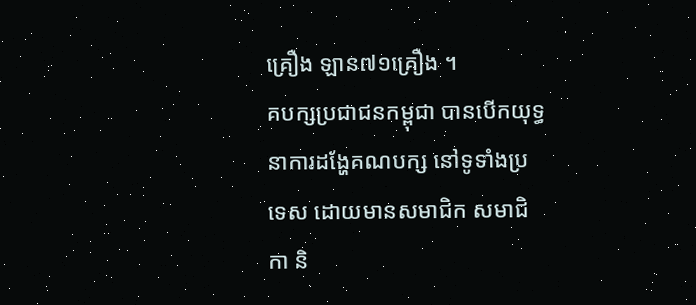គ្រឿង ឡាន៧១គ្រឿង ។
គបក្សប្រជាជនកម្ពុជា បានបើកយុទ្ធនាការដង្ហែគណបក្ស នៅទូទាំងប្រទេស ដោយមានសមាជិក សមាជិកា និ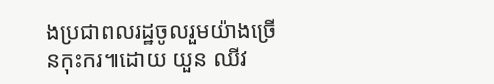ងប្រជាពលរដ្ឋចូលរួមយ៉ាងច្រើនកុះករ៕ដោយ យួន ឈីវ